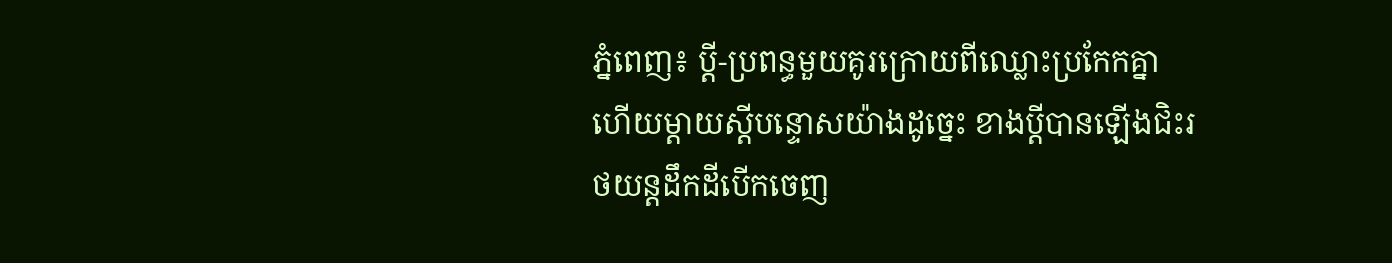ភ្នំពេញ៖ ប្តី-ប្រពន្ធមួយគូរក្រោយពីឈ្លោះប្រកែកគ្នា ហើយម្តាយស្ដីបន្ទោសយ៉ាងដូច្នេះ ខាងប្តីបានឡើងជិះរថយន្តដឹកដីបើកចេញ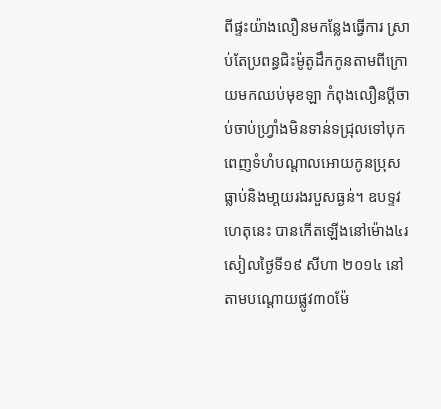ពីផ្ទះយ៉ាងលឿនមកន្លែងធ្វើការ ស្រាប់តែប្រពន្ធជិះម៉ូតូដឹកកូនតាមពីក្រោយមកឈប់មុខឡា កំពុងលឿនប្តីចាប់ចាប់ហ្វ្រាំងមិនទាន់ទជ្រុលទៅបុកពេញទំហំបណ្តាលអោយកូនប្រុសធ្លាប់និងមា្តយរងរបួសធ្ងន់។ ឧបទ្ទវហេតុនេះ បានកើតឡើងនៅម៉ោង៤រសៀលថ្ងៃទី១៩ សីហា ២០១៤ នៅតាមបណ្តោយផ្លូវ៣០ម៉ែ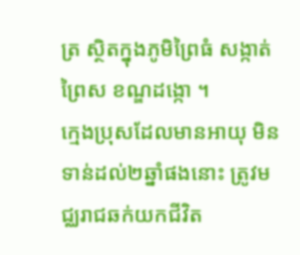ត្រ ស្ថិតក្នុងភូមិព្រៃធំ សង្កាត់ព្រៃស ខណ្ឌដង្កោ ។
ក្មេងប្រុសដែលមានអាយុ មិនទាន់ដល់២ឆ្នាំផងនោះ ត្រូវមជ្ឈរាជឆក់យកជីវិត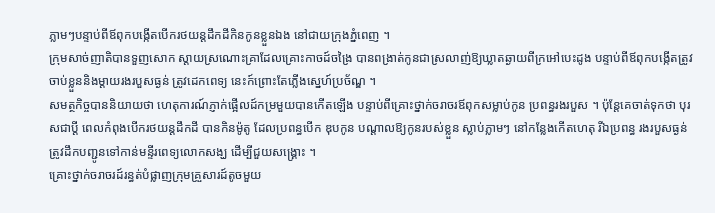ភ្លាមៗបន្ទាប់ពីឪពុកបង្កើតបើករថយន្តដឹកដីកិនកូនខ្លួនឯង នៅជាយក្រុងភ្នំពេញ ។
ក្រុមសាច់ញាតិបានទួញសោក ស្តាយស្រណោះគ្រាដែលគ្រោះកាចដ៍ចង្រៃ បានពង្រាត់កូនជាស្រលាញ់ឱ្យឃ្លាតឆ្ងាយពីក្រអៅបេះដូង បន្ទាប់ពីឪពុកបង្កើតត្រូវចាប់ខ្លួននិងម្តាយរងរបួសធ្ងន់ ត្រូវដេកពេទ្យ នេះក៍ព្រោះតែភ្លើងស្នេហ៍ប្រច័ណ្ឌ ។
សមត្ថកិច្ចបាននិយាយថា ហេតុការណ៍ភ្ញាក់ផ្អើលដ៍កម្រមួយបានកើតឡើង បន្ទាប់ពីគ្រោះថ្នាក់ចរាចរឪពុកសម្លាប់កូន ប្រពន្ធរងរបួស ។ ប៉ុន្តែគេចាត់ទុកថា បុរសជាប្ដី ពេលកំពុងបើករថយន្ដដឹកដី បានកិនម៉ូតូ ដែលប្រពន្ធបើក ឌុបកូន បណ្ដាលឱ្យកូនរបស់ខ្លួន ស្លាប់ភ្លាមៗ នៅកន្លែងកើតហេតុ រីឯប្រពន្ធ រងរបួសធ្ងន់ ត្រូវដឹកបញ្ជូនទៅកាន់មន្ទីរពេទ្យលោកសង្ឃ ដើម្បីជួយសង្គ្រោះ ។
គ្រោះថ្នាក់ចរាចរដ៍រន្ធត់បំផ្លាញក្រុមគ្រួសារដ៍តូចមួយ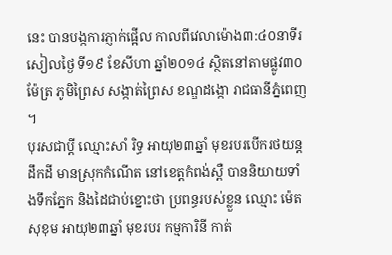នេះ បានបង្កការភ្ញាក់ផ្អើល កាលពីវេលាម៉ោង៣:៤០នាទីរសៀលថ្ងៃ ទី១៩ ខែសីហា ឆ្នាំ២០១៤ ស្ថិតនៅតាមផ្លូវ៣០ម៉ែត្រ ភូមិព្រៃស សង្កាត់ព្រៃស ខណ្ឌដង្កោ រាជធានីភ្នំពេញ ។
បុរសជាប្ដី ឈ្មោះសាំ រិទ្ធ អាយុ២៣ឆ្នាំ មុខរបរបើករថយន្ដដឹកដី មានស្រុកកំណើត នៅខេត្ដកំពង់ស្ពឺ បាននិយាយទាំងទឹកភ្នែក និងដៃជាប់ខ្នោះថា ប្រពន្ធរបស់ខ្លួន ឈ្មោះ ម៉េត សុខុម អាយុ២៣ឆ្នាំ មុខរបរ កម្មការិនី កាត់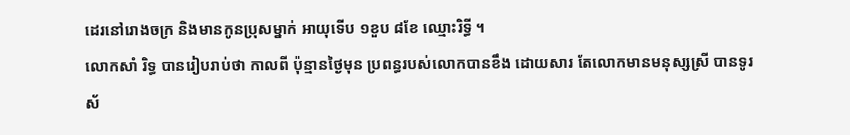ដេរនៅរោងចក្រ និងមានកូនប្រុសម្នាក់ អាយុទើប ១ខួប ៨ខែ ឈ្មោះរិទ្ធី ។
លោកសាំ រិទ្ធ បានរៀបរាប់ថា កាលពី ប៉ុន្មានថ្ងៃមុន ប្រពន្ធរបស់លោកបានខឹង ដោយសារ តែលោកមានមនុស្សស្រី បានទូរស័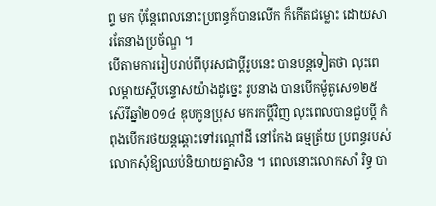ព្ទ មក ប៉ុន្ដែពេលនោះប្រពន្ធក៍បានលើក ក៏កើតជម្លោះ ដោយសារតែនាងប្រច័ណ្ឌ ។
បើតាមការរៀបរាប់ពីបុរសជាប្ដីរូបនេះ បានបន្ដទៀតថា លុះពេលម្ដាយស្ដីបន្ទោសយ៉ាងដូច្នេះ រូបនាង បានបើកម៉ូតូសេ១២៥ ស៊េរីឆ្នាំ២០១៤ ឌុបកូនប្រុស មករកប្ដីវិញ លុះពេលបានជួបប្ដី កំពុងបើករថយន្ដឆ្ពោះទៅរណ្ដៅដី នៅកែង ធម្មត្រ័យ ប្រពន្ធរបស់លោកសុំឱ្យឈប់និយាយគ្នាសិន ។ ពេលនោះលោកសាំ រិទ្ធ បា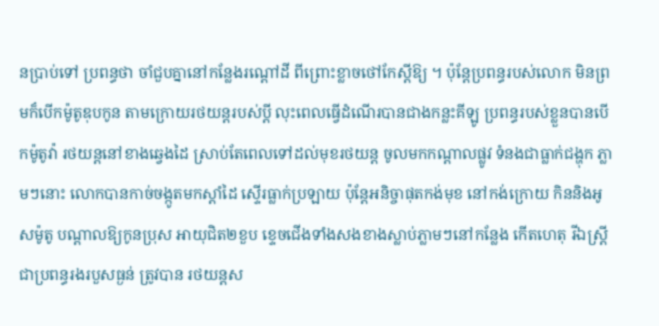នប្រាប់ទៅ ប្រពន្ធថា ចាំជួបគ្នានៅកន្លែងរណ្ដៅដី ពីព្រោះខ្លាចថៅកែស្ដីឱ្យ ។ ប៉ុន្ដែប្រពន្ធរបស់លោក មិនព្រមក៏បើកម៉ូតូឌុបកូន តាមក្រោយរថយន្ដរបស់ប្ដី លុះពេលធ្វើដំណើរបានជាងកន្លះគីឡូ ប្រពន្ធរបស់ខ្លួនបានបើកម៉ូតូវ៉ា រថយន្ដនៅខាងឆ្វេងដៃ ស្រាប់តែពេលទៅដល់មុខរថយន្ដ ចូលមកកណ្ដាលផ្លូវ ទំនងជាធ្លាក់ជង្ហុក ភ្លាមៗនោះ លោកបានកាច់ចង្កូតមកស្ដាំដៃ ស្ទើរធ្លាក់ប្រឡាយ ប៉ុន្ដែអនិច្ចាផុតកង់មុខ នៅកង់ក្រោយ កិននិងអូសម៉ូតូ បណ្ដាលឱ្យកូនប្រុស អាយុជិត២ខួប ខ្ទេចជើងទាំងសងខាងស្លាប់ភ្លាមៗនៅកន្លែង កើតហេតុ រីឯស្ដ្រីជាប្រពន្ធរងរបួសធ្ងន់ ត្រូវបាន រថយន្តស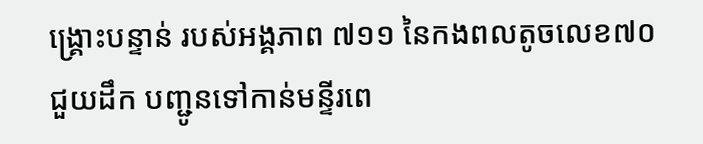ង្គ្រោះបន្ទាន់ របស់អង្គភាព ៧១១ នៃកងពលតូចលេខ៧០ ជួយដឹក បញ្ជូនទៅកាន់មន្ទីរពេ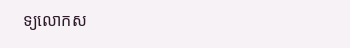ទ្យលោកស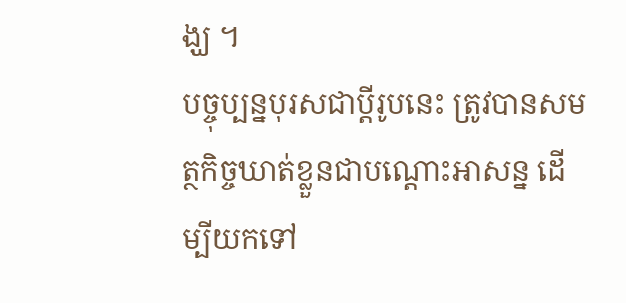ង្ឃ ។
បច្ចុប្បន្នបុរសជាប្ដីរូបនេះ ត្រូវបានសមត្ថកិច្ចឃាត់ខ្លួនជាបណ្ដោះអាសន្ន ដើម្បីយកទៅ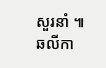សួរនាំ ៕ ឆលីកា